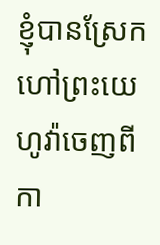ខ្ញុំបានស្រែកហៅព្រះយេហូវ៉ាចេញពីកា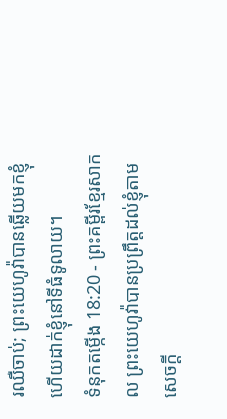រឈឺចាប់; ព្រះយេហូវ៉ាបានឆ្លើយមកខ្ញុំ ហើយដាក់ខ្ញុំនៅទីធំទូលាយ។
ទំនុកតម្កើង 18:20 - ព្រះគម្ពីរខ្មែរសាកល ព្រះយេហូវ៉ាបានប្រព្រឹត្តដល់ខ្ញុំតាមសេចក្ដី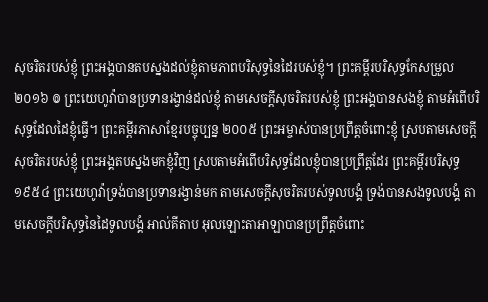សុចរិតរបស់ខ្ញុំ ព្រះអង្គបានតបស្នងដល់ខ្ញុំតាមភាពបរិសុទ្ធនៃដៃរបស់ខ្ញុំ។ ព្រះគម្ពីរបរិសុទ្ធកែសម្រួល ២០១៦ ៙ ព្រះយេហូវ៉ាបានប្រទានរង្វាន់ដល់ខ្ញុំ តាមសេចក្ដីសុចរិតរបស់ខ្ញុំ ព្រះអង្គបានសងខ្ញុំ តាមអំពើបរិសុទ្ធដែលដៃខ្ញុំធ្វើ។ ព្រះគម្ពីរភាសាខ្មែរបច្ចុប្បន្ន ២០០៥ ព្រះអម្ចាស់បានប្រព្រឹត្តចំពោះខ្ញុំ ស្របតាមសេចក្ដីសុចរិតរបស់ខ្ញុំ ព្រះអង្គតបស្នងមកខ្ញុំវិញ ស្របតាមអំពើបរិសុទ្ធដែលខ្ញុំបានប្រព្រឹត្តដែរ ព្រះគម្ពីរបរិសុទ្ធ ១៩៥៤ ព្រះយេហូវ៉ាទ្រង់បានប្រទានរង្វាន់មក តាមសេចក្ដីសុចរិតរបស់ទូលបង្គំ ទ្រង់បានសងទូលបង្គំ តាមសេចក្ដីបរិសុទ្ធនៃដៃទូលបង្គំ អាល់គីតាប អុលឡោះតាអាឡាបានប្រព្រឹត្តចំពោះ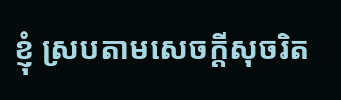ខ្ញុំ ស្របតាមសេចក្ដីសុចរិត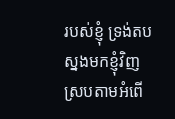របស់ខ្ញុំ ទ្រង់តបស្នងមកខ្ញុំវិញ ស្របតាមអំពើ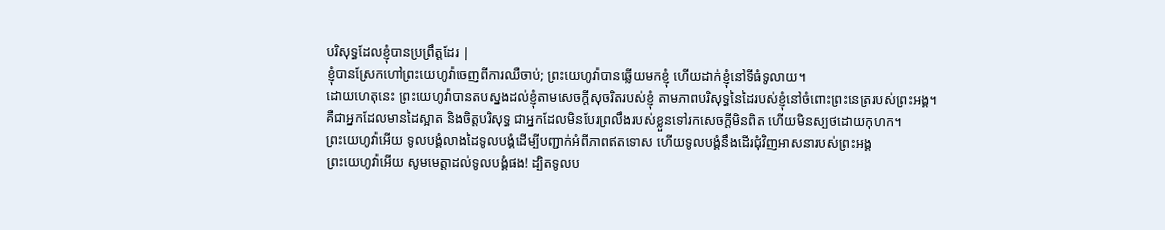បរិសុទ្ធដែលខ្ញុំបានប្រព្រឹត្តដែរ |
ខ្ញុំបានស្រែកហៅព្រះយេហូវ៉ាចេញពីការឈឺចាប់; ព្រះយេហូវ៉ាបានឆ្លើយមកខ្ញុំ ហើយដាក់ខ្ញុំនៅទីធំទូលាយ។
ដោយហេតុនេះ ព្រះយេហូវ៉ាបានតបស្នងដល់ខ្ញុំតាមសេចក្ដីសុចរិតរបស់ខ្ញុំ តាមភាពបរិសុទ្ធនៃដៃរបស់ខ្ញុំនៅចំពោះព្រះនេត្ររបស់ព្រះអង្គ។
គឺជាអ្នកដែលមានដៃស្អាត និងចិត្តបរិសុទ្ធ ជាអ្នកដែលមិនបែរព្រលឹងរបស់ខ្លួនទៅរកសេចក្ដីមិនពិត ហើយមិនស្បថដោយកុហក។
ព្រះយេហូវ៉ាអើយ ទូលបង្គំលាងដៃទូលបង្គំដើម្បីបញ្ជាក់អំពីភាពឥតទោស ហើយទូលបង្គំនឹងដើរជុំវិញអាសនារបស់ព្រះអង្គ
ព្រះយេហូវ៉ាអើយ សូមមេត្តាដល់ទូលបង្គំផង! ដ្បិតទូលប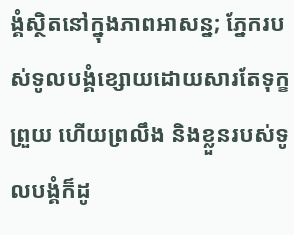ង្គំស្ថិតនៅក្នុងភាពអាសន្ន; ភ្នែករបស់ទូលបង្គំខ្សោយដោយសារតែទុក្ខព្រួយ ហើយព្រលឹង និងខ្លួនរបស់ទូលបង្គំក៏ដូ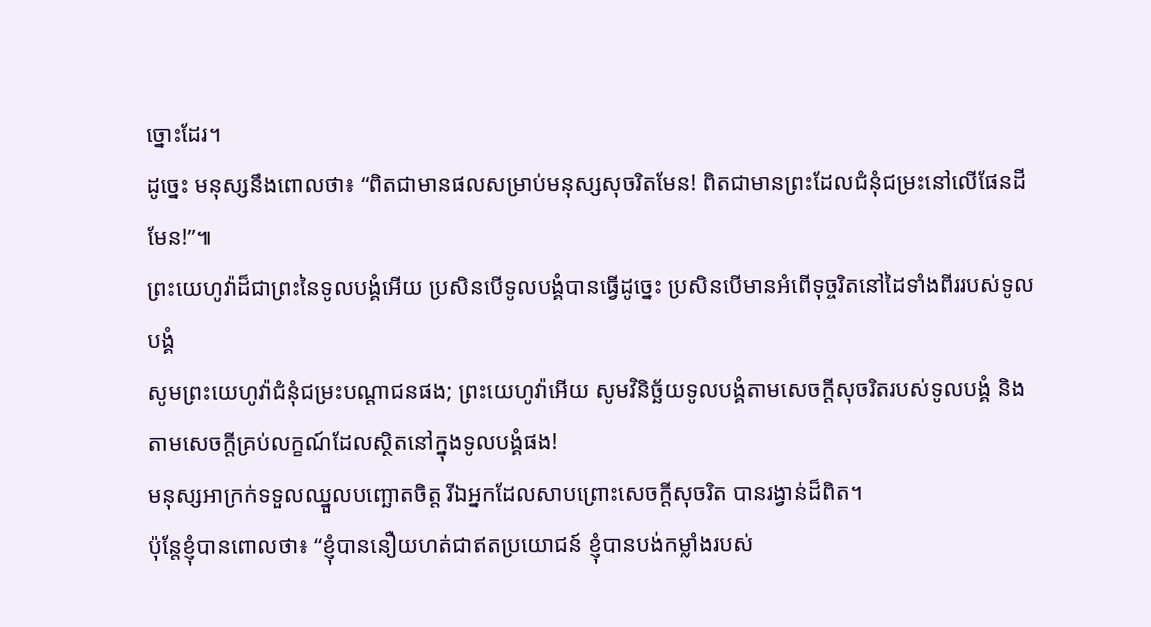ច្នោះដែរ។
ដូច្នេះ មនុស្សនឹងពោលថា៖ “ពិតជាមានផលសម្រាប់មនុស្សសុចរិតមែន! ពិតជាមានព្រះដែលជំនុំជម្រះនៅលើផែនដីមែន!”៕
ព្រះយេហូវ៉ាដ៏ជាព្រះនៃទូលបង្គំអើយ ប្រសិនបើទូលបង្គំបានធ្វើដូច្នេះ ប្រសិនបើមានអំពើទុច្ចរិតនៅដៃទាំងពីររបស់ទូលបង្គំ
សូមព្រះយេហូវ៉ាជំនុំជម្រះបណ្ដាជនផង; ព្រះយេហូវ៉ាអើយ សូមវិនិច្ឆ័យទូលបង្គំតាមសេចក្ដីសុចរិតរបស់ទូលបង្គំ និងតាមសេចក្ដីគ្រប់លក្ខណ៍ដែលស្ថិតនៅក្នុងទូលបង្គំផង!
មនុស្សអាក្រក់ទទួលឈ្នួលបញ្ឆោតចិត្ត រីឯអ្នកដែលសាបព្រោះសេចក្ដីសុចរិត បានរង្វាន់ដ៏ពិត។
ប៉ុន្តែខ្ញុំបានពោលថា៖ “ខ្ញុំបាននឿយហត់ជាឥតប្រយោជន៍ ខ្ញុំបានបង់កម្លាំងរបស់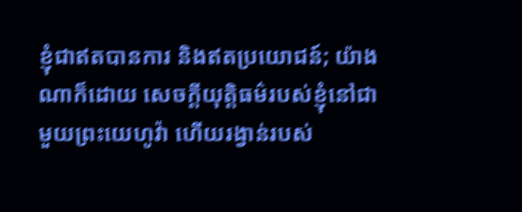ខ្ញុំជាឥតបានការ និងឥតប្រយោជន៍; យ៉ាងណាក៏ដោយ សេចក្ដីយុត្តិធម៌របស់ខ្ញុំនៅជាមួយព្រះយេហូវ៉ា ហើយរង្វាន់របស់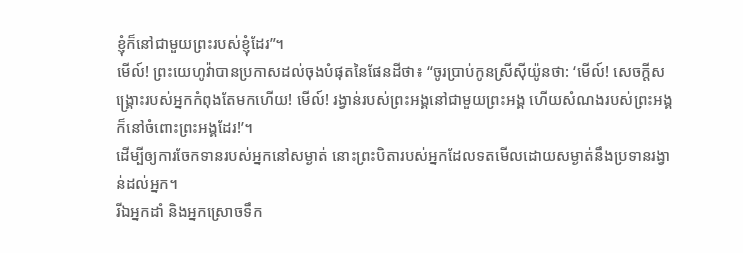ខ្ញុំក៏នៅជាមួយព្រះរបស់ខ្ញុំដែរ”។
មើល៍! ព្រះយេហូវ៉ាបានប្រកាសដល់ចុងបំផុតនៃផែនដីថា៖ “ចូរប្រាប់កូនស្រីស៊ីយ៉ូនថា: ‘មើល៍! សេចក្ដីសង្គ្រោះរបស់អ្នកកំពុងតែមកហើយ! មើល៍! រង្វាន់របស់ព្រះអង្គនៅជាមួយព្រះអង្គ ហើយសំណងរបស់ព្រះអង្គក៏នៅចំពោះព្រះអង្គដែរ!’។
ដើម្បីឲ្យការចែកទានរបស់អ្នកនៅសម្ងាត់ នោះព្រះបិតារបស់អ្នកដែលទតមើលដោយសម្ងាត់នឹងប្រទានរង្វាន់ដល់អ្នក។
រីឯអ្នកដាំ និងអ្នកស្រោចទឹក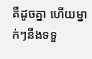គឺដូចគ្នា ហើយម្នាក់ៗនឹងទទួ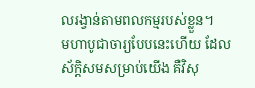លរង្វាន់តាមពលកម្មរបស់ខ្លួន។
មហាបូជាចារ្យបែបនេះហើយ ដែលស័ក្ដិសមសម្រាប់យើង គឺវិសុ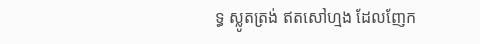ទ្ធ ស្លូតត្រង់ ឥតសៅហ្មង ដែលញែក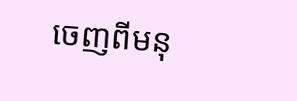ចេញពីមនុ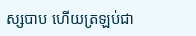ស្សបាប ហើយត្រឡប់ជា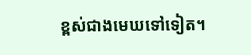ខ្ពស់ជាងមេឃទៅទៀត។